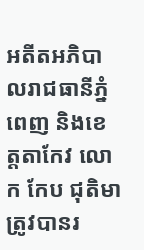អតីតអភិបាលរាជធានីភ្នំពេញ និងខេត្តតាកែវ លោក កែប ជុតិមា ត្រូវបានរ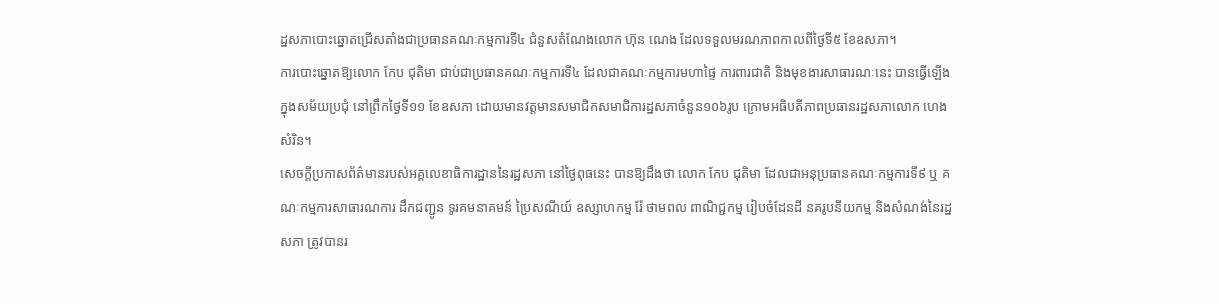ដ្ឋសភាបោះឆ្នោតជ្រើសតាំងជាប្រធានគណៈកម្មការទី៤ ជំនួសតំណែងលោក ហ៊ុន ណេង ដែលទទួលមរណភាពកាលពីថ្ងៃទី៥ ខែឧសភា។
ការបោះឆ្នោតឱ្យលោក កែប ជុតិមា ជាប់ជាប្រធានគណៈកម្មការទី៤ ដែលជាគណៈកម្មការមហាផ្ទៃ ការពារជាតិ និងមុខងារសាធារណៈនេះ បានធ្វើឡើងក្នុងសម័យប្រជុំ នៅព្រឹកថ្ងៃទី១១ ខែឧសភា ដោយមានវត្តមានសមាជិកសមាជិការដ្ឋសភាចំនួន១០៦រូប ក្រោមអធិបតីភាពប្រធានរដ្ឋសភាលោក ហេង សំរិន។
សេចក្ដីប្រកាសព័ត៌មានរបស់អគ្គលេខាធិការដ្ឋាននៃរដ្ឋសភា នៅថ្ងៃពុធនេះ បានឱ្យដឹងថា លោក កែប ជុតិមា ដែលជាអនុប្រធានគណៈកម្មការទី៩ ឬ គណៈកម្មការសាធារណការ ដឹកជញ្ជូន ទូរគមនាគមន៍ ប្រៃសណីយ៍ ឧស្សាហកម្ម រ៉ែ ថាមពល ពាណិជ្ជកម្ម រៀបចំដែនដី នគរូបនីយកម្ម និងសំណង់នៃរដ្ឋសភា ត្រូវបានរ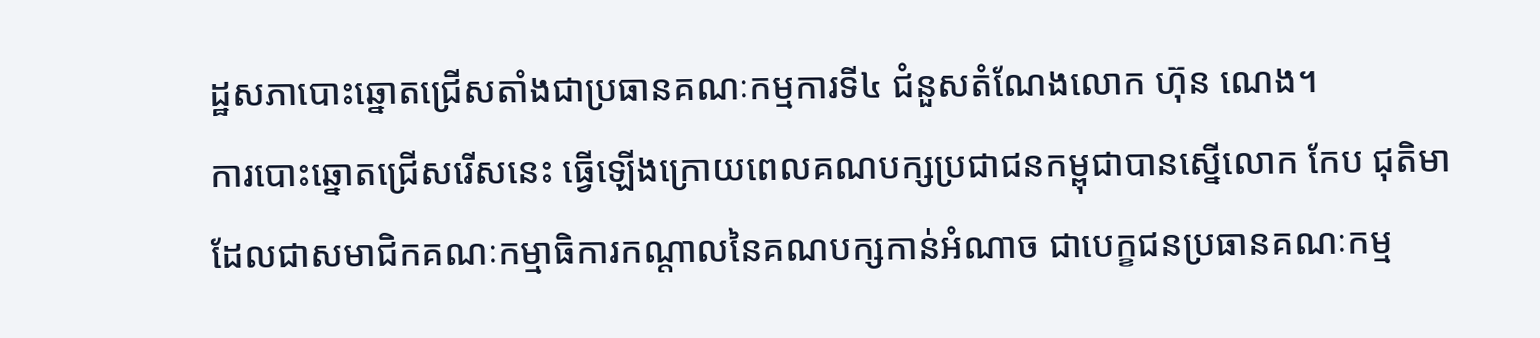ដ្ឋសភាបោះឆ្នោតជ្រើសតាំងជាប្រធានគណៈកម្មការទី៤ ជំនួសតំណែងលោក ហ៊ុន ណេង។
ការបោះឆ្នោតជ្រើសរើសនេះ ធ្វើឡើងក្រោយពេលគណបក្សប្រជាជនកម្ពុជាបានស្នើលោក កែប ជុតិមា ដែលជាសមាជិកគណៈកម្មាធិការកណ្តាលនៃគណបក្សកាន់អំណាច ជាបេក្ខជនប្រធានគណៈកម្ម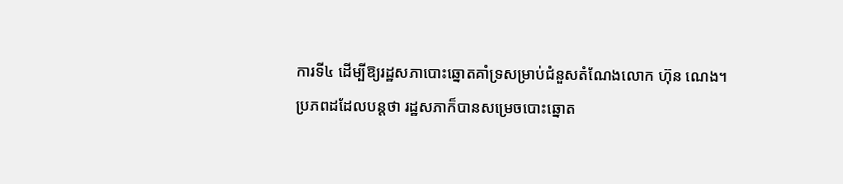ការទី៤ ដើម្បីឱ្យរដ្ឋសភាបោះឆ្នោតគាំទ្រសម្រាប់ជំនួសតំណែងលោក ហ៊ុន ណេង។
ប្រភពដដែលបន្តថា រដ្ឋសភាក៏បានសម្រេចបោះឆ្នោត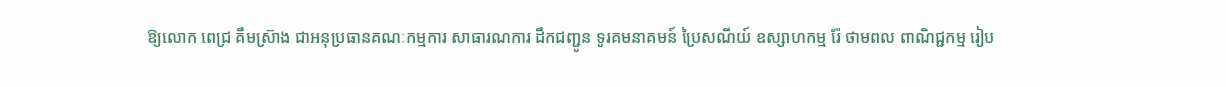ឱ្យលោក ពេជ្រ គឹមស៊្រាង ជាអនុប្រធានគណៈកម្មការ សាធារណការ ដឹកជញ្ជូន ទូរគមនាគមន៍ ប្រៃសណីយ៍ ឧស្សាហកម្ម រ៉ែ ថាមពល ពាណិជ្ជកម្ម រៀប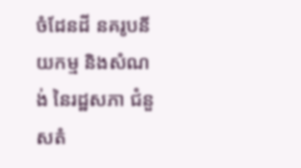ចំដែនដី នគរូបនីយកម្ម និងសំណង់ នៃរដ្ឋសភា ជំនួសតំ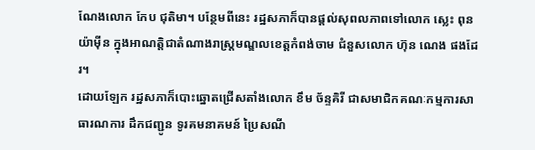ណែងលោក កែប ជុតិមា។ បន្ថែមពីនេះ រដ្ឋសភាក៏បានផ្តល់សុពលភាពទៅលោក ស្លេះ ពុនយ៉ាម៉ីន ក្នុងអាណត្តិជាតំណាងរាស្រ្តមណ្ឌលខេត្តកំពង់ចាម ជំនួសលោក ហ៊ុន ណេង ផងដែរ។
ដោយឡែក រដ្ឋសភាក៏បោះឆ្នោតជ្រើសតាំងលោក ខឹម ច័ន្ទគិរី ជាសមាជិកគណៈកម្មការសាធារណការ ដឹកជញ្ជូន ទូរគមនាគមន៍ ប្រៃសណី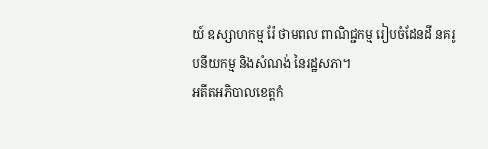យ៍ ឧស្សាហកម្ម រ៉ែ ថាមពល ពាណិជ្ជកម្ម រៀបចំដែនដី នគរូបនីយកម្ម និងសំណង់ នៃរដ្ឋសភា។
អតីតអភិបាលខេត្តកំ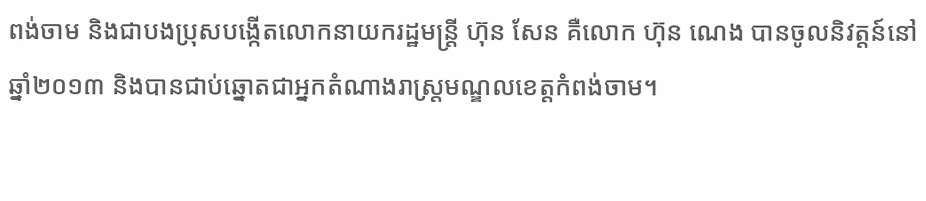ពង់ចាម និងជាបងប្រុសបង្កើតលោកនាយករដ្ឋមន្ត្រី ហ៊ុន សែន គឺលោក ហ៊ុន ណេង បានចូលនិវត្តន៍នៅឆ្នាំ២០១៣ និងបានជាប់ឆ្នោតជាអ្នកតំណាងរាស្ត្រមណ្ឌលខេត្តកំពង់ចាម។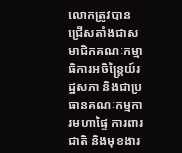លោកត្រូវបានជ្រើសតាំងជាសមាជិកគណៈកម្មាធិការអចិន្ត្រៃយ៍រដ្ឋសភា និងជាប្រធានគណៈកម្មការមហាផ្ទៃ ការពារជាតិ និងមុខងារ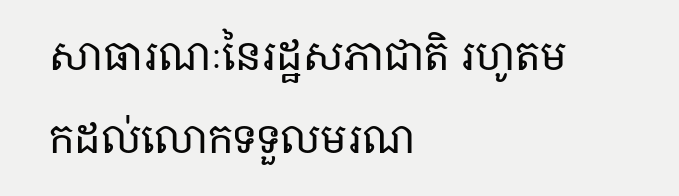សាធារណៈនៃរដ្ឋសភាជាតិ រហូតមកដល់លោកទទួលមរណ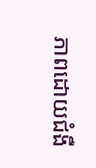ភាពដោយជំងឺ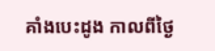គាំងបេះដូង កាលពីថ្ងៃ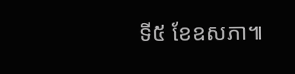ទី៥ ខែឧសភា៕